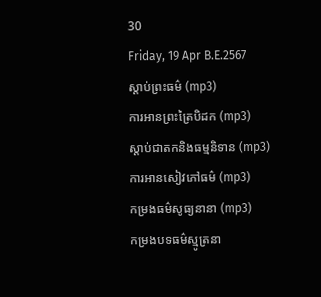30
Friday, 19 Apr B.E.2567
ស្តាប់ព្រះធម៌ (mp3)
ការអានព្រះត្រៃបិដក (mp3)
ស្តាប់ជាតកនិងធម្មនិទាន (mp3)
ការអានសៀវភៅធម៌ (mp3)
កម្រងធម៌សូធ្យនានា (mp3)
កម្រងបទធម៌ស្មូត្រនា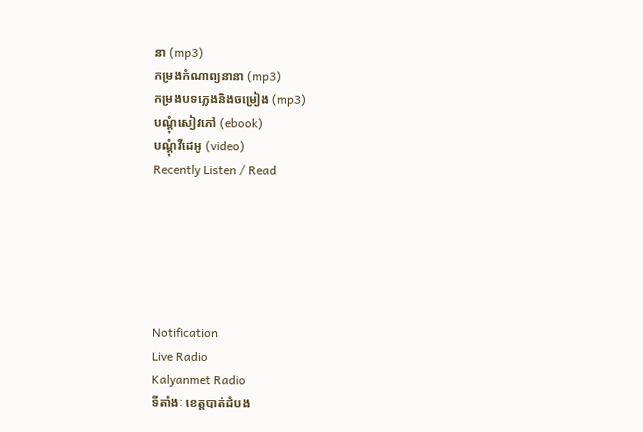នា (mp3)
កម្រងកំណាព្យនានា (mp3)
កម្រងបទភ្លេងនិងចម្រៀង (mp3)
បណ្តុំសៀវភៅ (ebook)
បណ្តុំវីដេអូ (video)
Recently Listen / Read






Notification
Live Radio
Kalyanmet Radio
ទីតាំងៈ ខេត្តបាត់ដំបង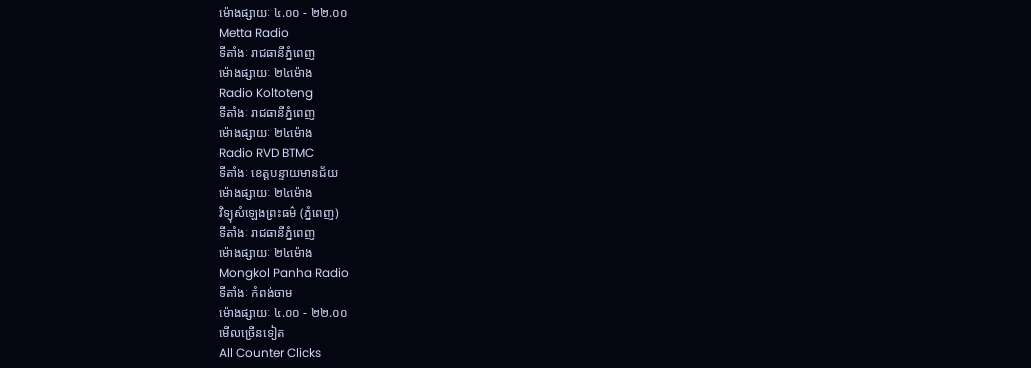ម៉ោងផ្សាយៈ ៤.០០ - ២២.០០
Metta Radio
ទីតាំងៈ រាជធានីភ្នំពេញ
ម៉ោងផ្សាយៈ ២៤ម៉ោង
Radio Koltoteng
ទីតាំងៈ រាជធានីភ្នំពេញ
ម៉ោងផ្សាយៈ ២៤ម៉ោង
Radio RVD BTMC
ទីតាំងៈ ខេត្តបន្ទាយមានជ័យ
ម៉ោងផ្សាយៈ ២៤ម៉ោង
វិទ្យុសំឡេងព្រះធម៌ (ភ្នំពេញ)
ទីតាំងៈ រាជធានីភ្នំពេញ
ម៉ោងផ្សាយៈ ២៤ម៉ោង
Mongkol Panha Radio
ទីតាំងៈ កំពង់ចាម
ម៉ោងផ្សាយៈ ៤.០០ - ២២.០០
មើលច្រើនទៀត
All Counter Clicks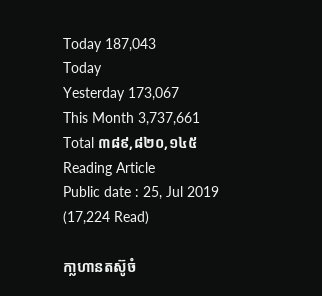Today 187,043
Today
Yesterday 173,067
This Month 3,737,661
Total ៣៨៩,៨២០,១៤៥
Reading Article
Public date : 25, Jul 2019 (17,224 Read)

កា្លហានតស៊ូចំ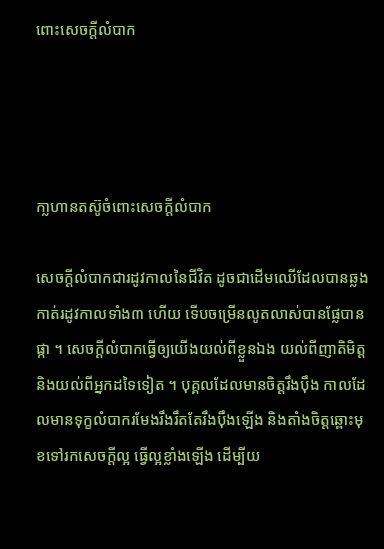ពោះសេចក្តីលំបាក




កា្លហានតស៊ូចំពោះសេចក្តីលំបាក

សេចក្តីលំបាកជារដូវកាលនៃជីវិត ដូចជាដើមឈើដែលបានឆ្លងកាត់រដូវកាលទាំង៣ ហើយ ទើបចម្រើនលូតលាស់បានផ្លែបានផ្កា ។ សេចក្តីលំបាកធ្វើឲ្យយើងយល់ពីខ្លួនឯង យល់ពីញាតិមិត្ត និងយល់ពីអ្នកដទៃទៀត ។ បុគ្គលដែលមានចិត្តរឹងប៉ឹង កាលដែលមានទុក្ខលំបាករមែងរឹងរឹតតែរឹងប៉ឹងឡើង និងតាំងចិត្តឆ្ពោះមុខទៅរកសេចក្តីល្អ ធ្វើល្អខ្លាំងឡើង ដើម្បីយ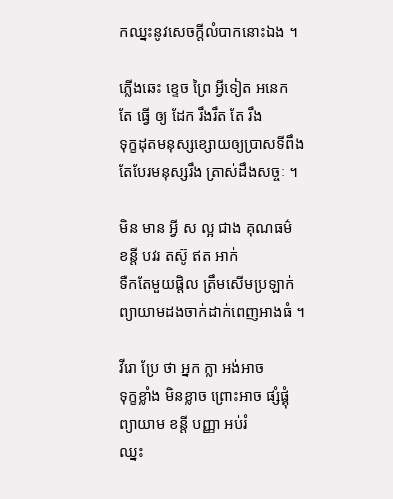កឈ្នះនូវសេចក្តីលំបាកនោះឯង ។

ភ្លើងឆេះ ខ្ទេច ព្រៃ អ្វីទៀត អនេក
តែ ធ្វើ ឲ្យ ដែក រឹងរឹត តែ រឹង
ទុក្ខដុតមនុស្សខ្សោយឲ្យប្រាសទីពឹង
តែបែរមនុស្សរឹង ត្រាស់ដឹងសច្ចៈ ។

មិន មាន អ្វី ស ល្អ ជាង គុណធម៌
ខន្តី បវរ តស៊ូ ឥត អាក់
ទឺកតែមួយផ្តិល ត្រឹមសើមប្រឡាក់
ព្យាយាមដងចាក់ដាក់ពេញអាងធំ ។

វីរោ ប្រែ ថា អ្នក ក្លា អង់អាច
ទុក្ខខ្លាំង មិនខ្លាច ព្រោះអាច ផ្សំផ្គុំ
ព្យាយាម ខន្តី បញ្ញា អប់រំ
ឈ្នះ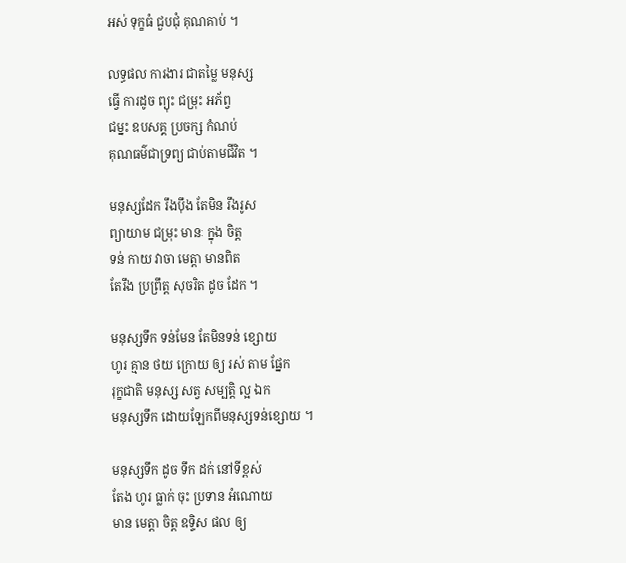អស់ ទុក្ខធំ ជួបជុំ គុណគាប់ ។

លទ្ធផល ការងារ ជាតម្លៃ មនុស្ស
ធ្វើ ការដូច ព្យុះ ជម្រុះ អភ័ព្វ
ជម្នះ ឧបសគ្គ ប្រចក្ស កំណប់
គុណធម៌ជាទ្រព្យ ជាប់តាមជីវិត ។

មនុស្សដែក រឹងប៉ឹង តែមិន រឹងរូស
ព្យាយាម ជម្រុះ មានៈ ក្នុង ចិត្ត
ទន់ កាយ វាចា មេត្តា មានពិត
តែរឹង ប្រព្រឹត្ត សុចរិត ដូច ដែក ។

មនុស្សទឹក ទន់មែន តែមិនទន់ ខ្សោយ
ហូរ គ្មាន ថយ ក្រោយ ឲ្យ រស់ តាម ផ្នែក
រុក្ខជាតិ មនុស្ស សត្វ សម្បត្តិ ល្អ ឯក
មនុស្សទឹក ដោយឡែកពីមនុស្សទន់ខ្សោយ ។

មនុស្សទឹក ដូច ទឹក ដក់ នៅទីខ្ពស់
តែង ហូរ ធ្លាក់ ចុះ ប្រទាន អំណោយ
មាន មេត្តា ចិត្ត ឧទ្ទិស ផល ឲ្យ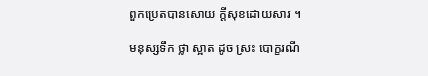ពួកប្រេតបានសោយ ក្តីសុខដោយសារ ។

មនុស្សទឹក ថ្លា ស្អាត ដូច ស្រះ បោក្ខរណី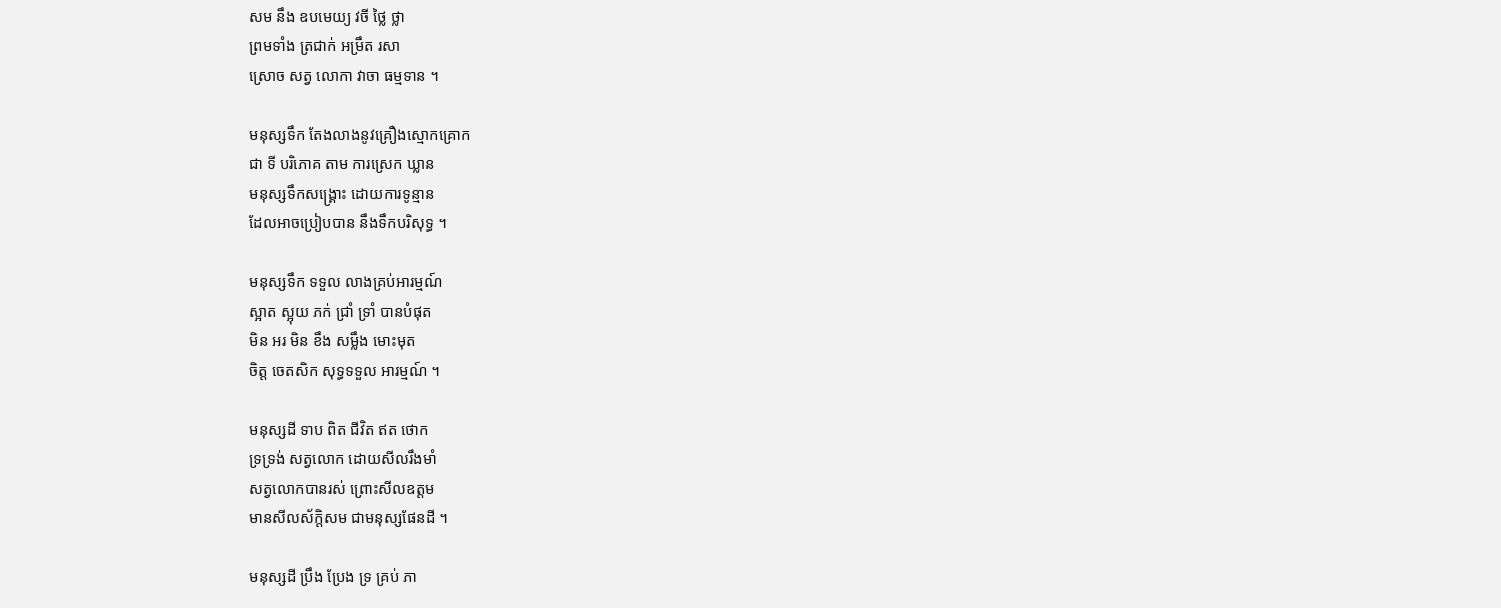សម នឹង ឧបមេយ្យ វចី ថ្លៃ ថ្លា
ព្រមទាំង ត្រជាក់ អម្រឹត រសា
ស្រោច សត្វ លោកា វាចា ធម្មទាន ។

មនុស្សទឹក តែងលាងនូវគ្រឿងស្មោកគ្រោក
ជា ទី បរិភោគ តាម ការស្រេក ឃ្លាន
មនុស្សទឹកសង្គ្រោះ ដោយការទូន្មាន
ដែលអាចប្រៀបបាន នឹងទឹកបរិសុទ្ធ ។

មនុស្សទឹក ទទួល លាងគ្រប់អារម្មណ៍
ស្អាត ស្អុយ ភក់ ជ្រាំ ទ្រាំ បានបំផុត
មិន អរ មិន ខឹង សម្លឹង មោះមុត
ចិត្ត ចេតសិក សុទ្ធទទួល អារម្មណ៍ ។

មនុស្សដី ទាប ពិត ជីវិត ឥត ថោក
ទ្រទ្រង់ សត្វលោក ដោយសីលរឹងមាំ
សត្វលោកបានរស់ ព្រោះសីលឧត្តម
មានសីលស័ក្តិសម ជាមនុស្សផែនដី ។

មនុស្សដី ប្រឹង ប្រែង ទ្រ គ្រប់ ភា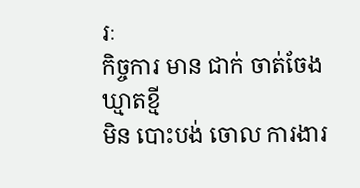រៈ
កិច្ចការ មាន ជាក់ ចាត់ចែង ឃ្មាតខ្មី
មិន បោះបង់ ចោល ការងារ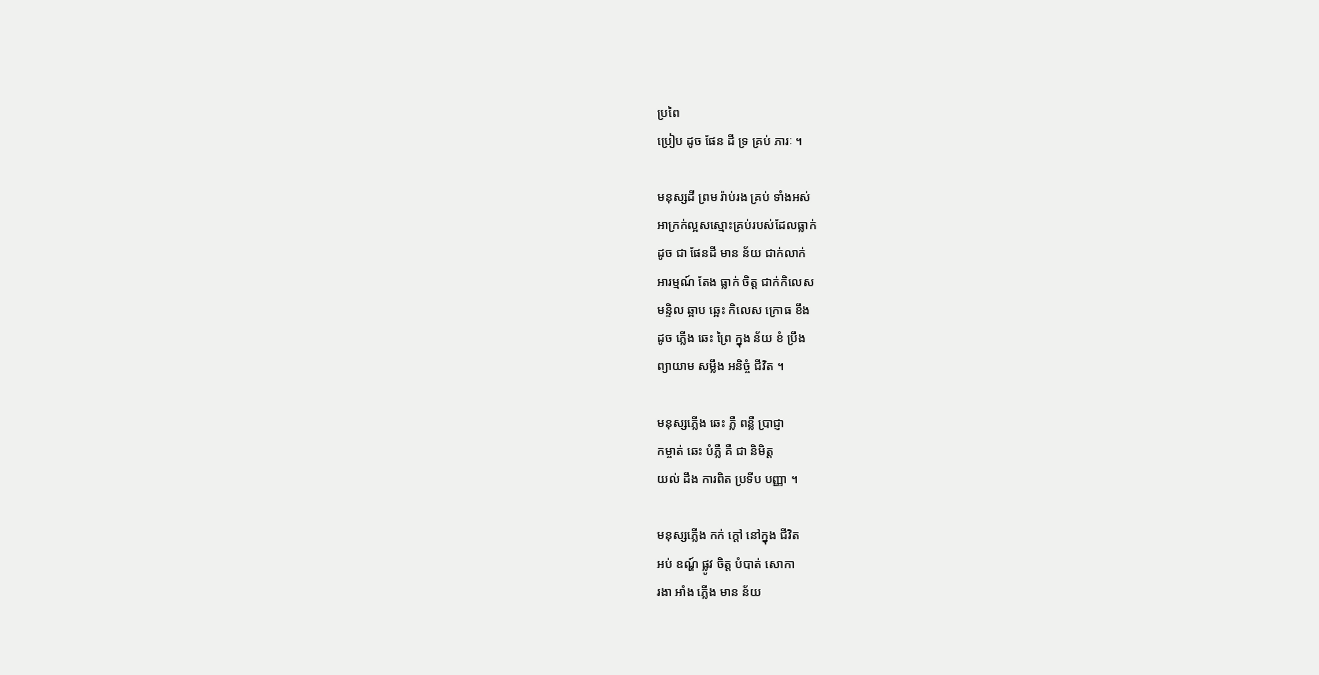ប្រពៃ
ប្រៀប ដូច ផែន ដី ទ្រ គ្រប់ ភារៈ ។

មនុស្សដី ព្រម រ៉ាប់រង គ្រប់ ទាំងអស់
អាក្រក់ល្អសស្មោះគ្រប់របស់ដែលធ្លាក់
ដូច ជា ផែនដី មាន ន័យ ជាក់លាក់
អារម្មណ៍ តែង ធ្លាក់ ចិត្ត ជាក់កិលេស
មន្ទិល ឆ្អាប ឆ្អេះ កិលេស ក្រោធ ខឹង
ដូច ភ្លើង ឆេះ ព្រៃ ក្នុង ន័យ ខំ ប្រឹង
ព្យាយាម សម្លឹង អនិច្ចំ ជីវិត ។

មនុស្សភ្លើង ឆេះ ភ្លឺ ពន្លឺ ប្រាជ្ញា
កម្ចាត់ ឆេះ បំភ្លឺ គឺ ជា និមិត្ត
យល់ ដឹង ការពិត ប្រទីប បញ្ញា ។

មនុស្សភ្លើង កក់ ក្តៅ នៅក្នុង ជីវិត
អប់ ឧណ្ហ៍ ផ្លូវ ចិត្ត បំបាត់ សោកា
រងា អាំង ភ្លើង មាន ន័យ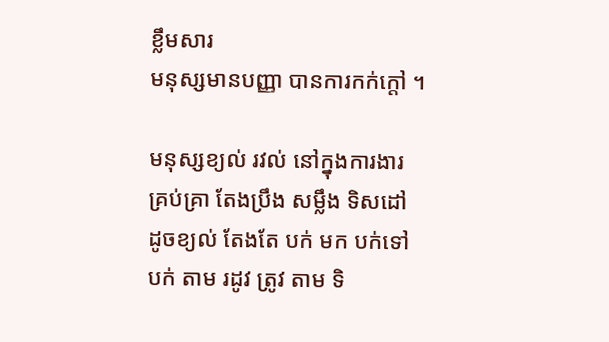ខ្លឹមសារ
មនុស្សមានបញ្ញា បានការកក់ក្តៅ ។

មនុស្សខ្យល់ រវល់ នៅក្នុងការងារ
គ្រប់គ្រា តែងប្រឹង សម្លឹង ទិសដៅ
ដូចខ្យល់ តែងតែ បក់ មក បក់ទៅ
បក់ តាម រដូវ ត្រូវ តាម ទិ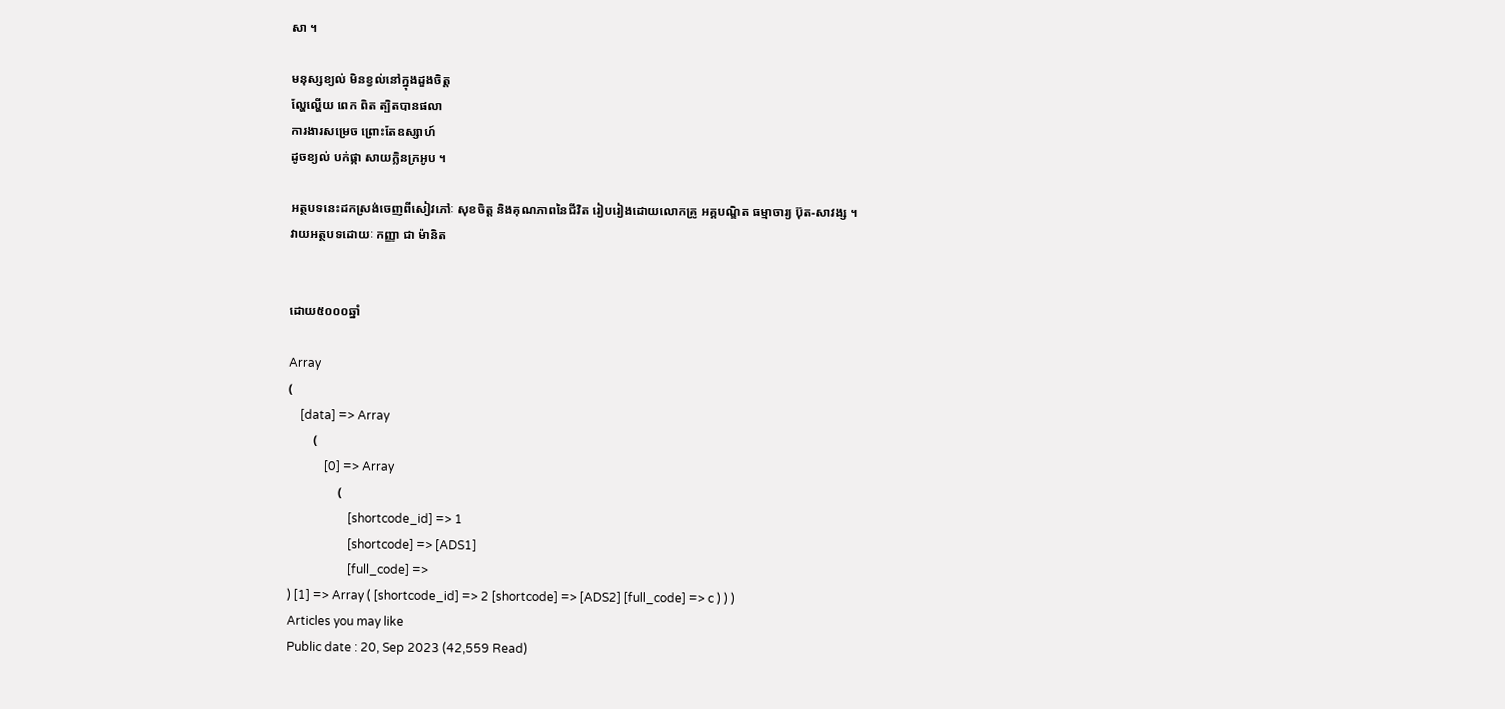សា ។

មនុស្សខ្យល់ មិនខ្វល់នៅក្នុងដួងចិត្ត
ល្ហែល្ហើយ ពេក ពិត ត្បិតបានផលា
ការងារសម្រេច ព្រោះតែឧស្សាហ៍
ដូចខ្យល់ បក់ផ្កា សាយក្លិនក្រអូប ។

អត្ថបទនេះដកស្រង់ចេញពីសៀវភៅៈ សុខចិត្ត និងគុណភាពនៃជីវិត រៀបរៀងដោយលោកគ្រូ អគ្គបណ្ឌិត ធម្មាចារ្យ ប៊ុត-សាវង្ស ។
វាយអត្ថបទដោយៈ កញ្ញា ជា ម៉ានិត


ដោយ៥០០០ឆ្នាំ

Array
(
    [data] => Array
        (
            [0] => Array
                (
                    [shortcode_id] => 1
                    [shortcode] => [ADS1]
                    [full_code] =>
) [1] => Array ( [shortcode_id] => 2 [shortcode] => [ADS2] [full_code] => c ) ) )
Articles you may like
Public date : 20, Sep 2023 (42,559 Read)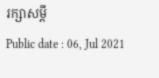រក្សាសម្តី
Public date : 06, Jul 2021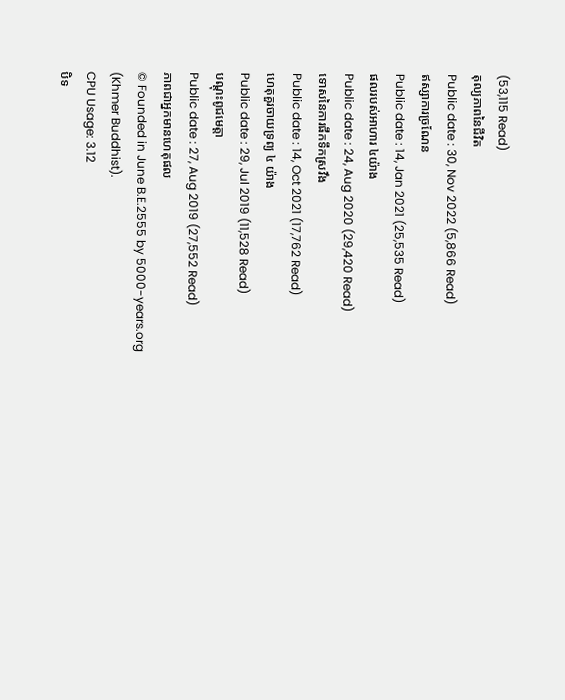(53,115 Read)
តុល្យភាពនៃជីវិត
Public date : 30, Nov 2022 (5,866 Read)
ឥស្សាការច្រណែន
Public date : 14, Jan 2021 (25,535 Read)
ផលរបស់អាហារ ៤យ៉ាង
Public date : 24, Aug 2020 (29,420 Read)
ទោសនៃការផឹកទឹកស្រវឹង
Public date : 14, Oct 2021 (17,762 Read)
ហេតុគួរចាយទ្រព្យ ៤ យ៉ាង
Public date : 29, Jul 2019 (11,528 Read)
បណ្ដុះពូជមេត្តា
Public date : 27, Aug 2019 (27,552 Read)
ភាពជាអ្នកមានហេតុផល
© Founded in June B.E.2555 by 5000-years.org (Khmer Buddhist).
CPU Usage: 3.12
បិទ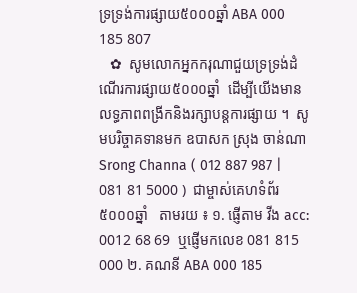ទ្រទ្រង់ការផ្សាយ៥០០០ឆ្នាំ ABA 000 185 807
   ✿  សូមលោកអ្នកករុណាជួយទ្រទ្រង់ដំណើរការផ្សាយ៥០០០ឆ្នាំ  ដើម្បីយើងមានលទ្ធភាពពង្រីកនិងរក្សាបន្តការផ្សាយ ។  សូមបរិច្ចាគទានមក ឧបាសក ស្រុង ចាន់ណា Srong Channa ( 012 887 987 | 081 81 5000 )  ជាម្ចាស់គេហទំព័រ៥០០០ឆ្នាំ   តាមរយ ៖ ១. ផ្ញើតាម វីង acc: 0012 68 69  ឬផ្ញើមកលេខ 081 815 000 ២. គណនី ABA 000 185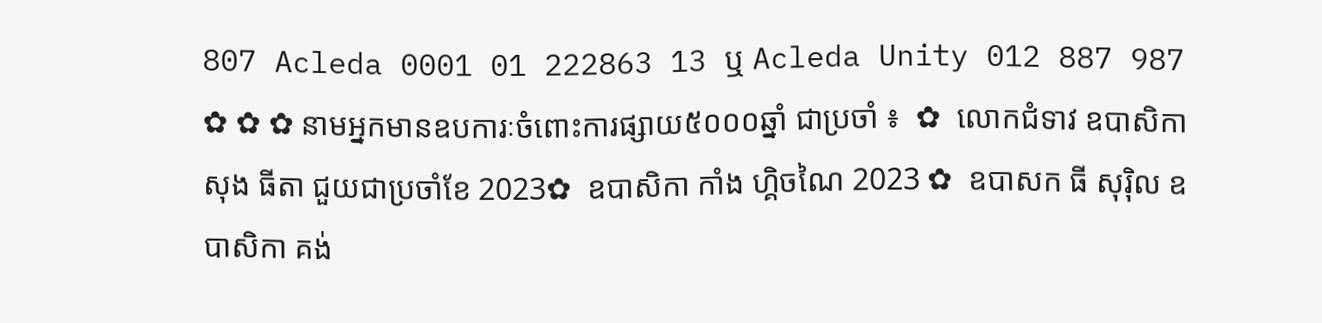807 Acleda 0001 01 222863 13 ឬ Acleda Unity 012 887 987   ✿ ✿ ✿ នាមអ្នកមានឧបការៈចំពោះការផ្សាយ៥០០០ឆ្នាំ ជាប្រចាំ ៖  ✿  លោកជំទាវ ឧបាសិកា សុង ធីតា ជួយជាប្រចាំខែ 2023✿  ឧបាសិកា កាំង ហ្គិចណៃ 2023 ✿  ឧបាសក ធី សុរ៉ិល ឧបាសិកា គង់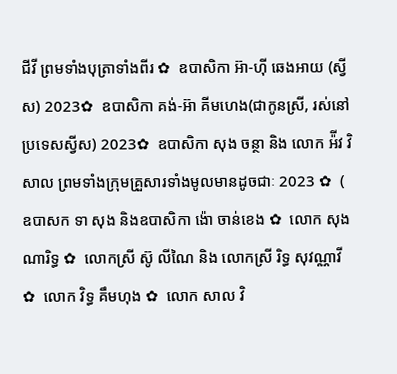ជីវី ព្រមទាំងបុត្រាទាំងពីរ ✿  ឧបាសិកា អ៊ា-ហុី ឆេងអាយ (ស្វីស) 2023✿  ឧបាសិកា គង់-អ៊ា គីមហេង(ជាកូនស្រី, រស់នៅប្រទេសស្វីស) 2023✿  ឧបាសិកា សុង ចន្ថា និង លោក អ៉ីវ វិសាល ព្រមទាំងក្រុមគ្រួសារទាំងមូលមានដូចជាៈ 2023 ✿  ( ឧបាសក ទា សុង និងឧបាសិកា ង៉ោ ចាន់ខេង ✿  លោក សុង ណារិទ្ធ ✿  លោកស្រី ស៊ូ លីណៃ និង លោកស្រី រិទ្ធ សុវណ្ណាវី  ✿  លោក វិទ្ធ គឹមហុង ✿  លោក សាល វិ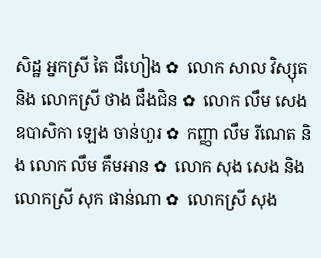សិដ្ឋ អ្នកស្រី តៃ ជឹហៀង ✿  លោក សាល វិស្សុត និង លោកស្រី ថាង ជឹងជិន ✿  លោក លឹម សេង ឧបាសិកា ឡេង ចាន់ហួរ ✿  កញ្ញា លឹម រីណេត និង លោក លឹម គឹមអាន ✿  លោក សុង សេង និង លោកស្រី សុក ផាន់ណា ✿  លោកស្រី សុង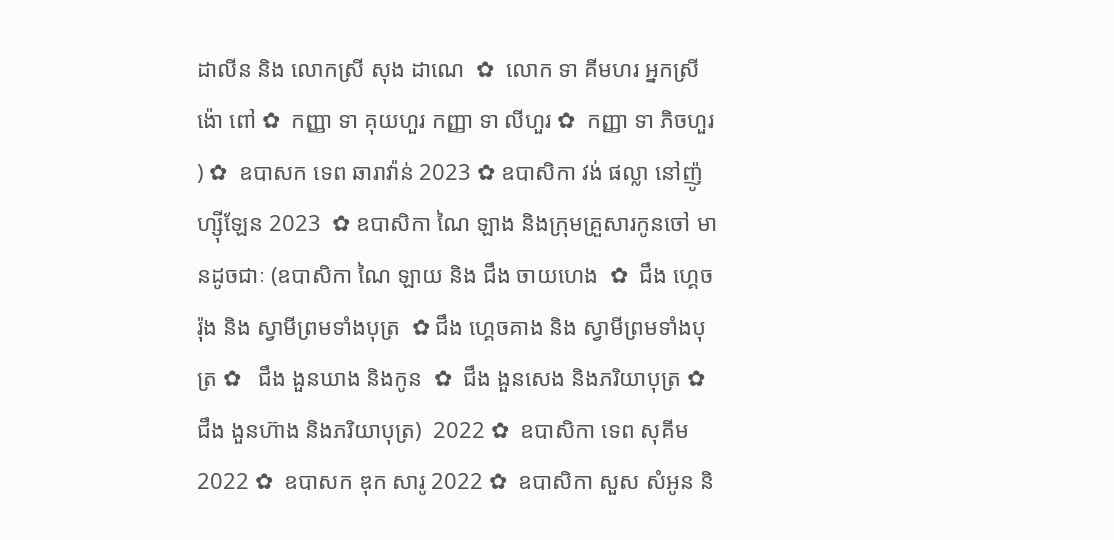ដាលីន និង លោកស្រី សុង ដាណេ  ✿  លោក ទា គីមហរ អ្នកស្រី ង៉ោ ពៅ ✿  កញ្ញា ទា គុយហួរ កញ្ញា ទា លីហួរ ✿  កញ្ញា ទា ភិចហួរ ) ✿  ឧបាសក ទេព ឆារាវ៉ាន់ 2023 ✿ ឧបាសិកា វង់ ផល្លា នៅញ៉ូហ្ស៊ីឡែន 2023  ✿ ឧបាសិកា ណៃ ឡាង និងក្រុមគ្រួសារកូនចៅ មានដូចជាៈ (ឧបាសិកា ណៃ ឡាយ និង ជឹង ចាយហេង  ✿  ជឹង ហ្គេចរ៉ុង និង ស្វាមីព្រមទាំងបុត្រ  ✿ ជឹង ហ្គេចគាង និង ស្វាមីព្រមទាំងបុត្រ ✿   ជឹង ងួនឃាង និងកូន  ✿  ជឹង ងួនសេង និងភរិយាបុត្រ ✿  ជឹង ងួនហ៊ាង និងភរិយាបុត្រ)  2022 ✿  ឧបាសិកា ទេព សុគីម 2022 ✿  ឧបាសក ឌុក សារូ 2022 ✿  ឧបាសិកា សួស សំអូន និ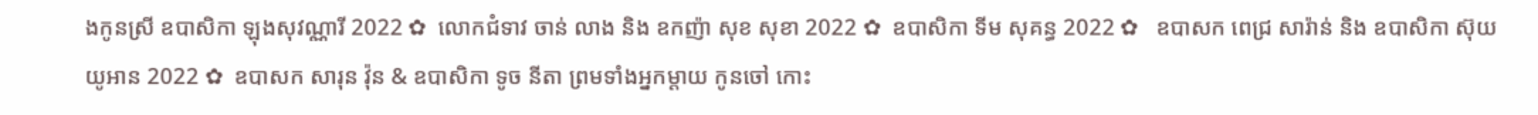ងកូនស្រី ឧបាសិកា ឡុងសុវណ្ណារី 2022 ✿  លោកជំទាវ ចាន់ លាង និង ឧកញ៉ា សុខ សុខា 2022 ✿  ឧបាសិកា ទីម សុគន្ធ 2022 ✿   ឧបាសក ពេជ្រ សារ៉ាន់ និង ឧបាសិកា ស៊ុយ យូអាន 2022 ✿  ឧបាសក សារុន វ៉ុន & ឧបាសិកា ទូច នីតា ព្រមទាំងអ្នកម្តាយ កូនចៅ កោះ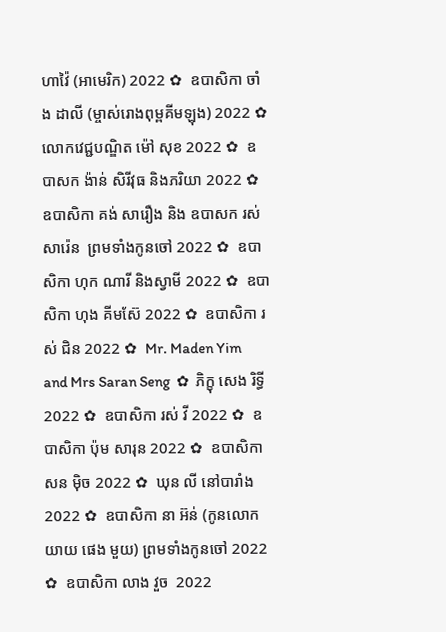ហាវ៉ៃ (អាមេរិក) 2022 ✿  ឧបាសិកា ចាំង ដាលី (ម្ចាស់រោងពុម្ពគីមឡុង) 2022 ✿  លោកវេជ្ជបណ្ឌិត ម៉ៅ សុខ 2022 ✿  ឧបាសក ង៉ាន់ សិរីវុធ និងភរិយា 2022 ✿  ឧបាសិកា គង់ សារឿង និង ឧបាសក រស់ សារ៉េន  ព្រមទាំងកូនចៅ 2022 ✿  ឧបាសិកា ហុក ណារី និងស្វាមី 2022 ✿  ឧបាសិកា ហុង គីមស៊ែ 2022 ✿  ឧបាសិកា រស់ ជិន 2022 ✿  Mr. Maden Yim and Mrs Saran Seng  ✿  ភិក្ខុ សេង រិទ្ធី 2022 ✿  ឧបាសិកា រស់ វី 2022 ✿  ឧបាសិកា ប៉ុម សារុន 2022 ✿  ឧបាសិកា សន ម៉ិច 2022 ✿  ឃុន លី នៅបារាំង 2022 ✿  ឧបាសិកា នា អ៊ន់ (កូនលោកយាយ ផេង មួយ) ព្រមទាំងកូនចៅ 2022 ✿  ឧបាសិកា លាង វួច  2022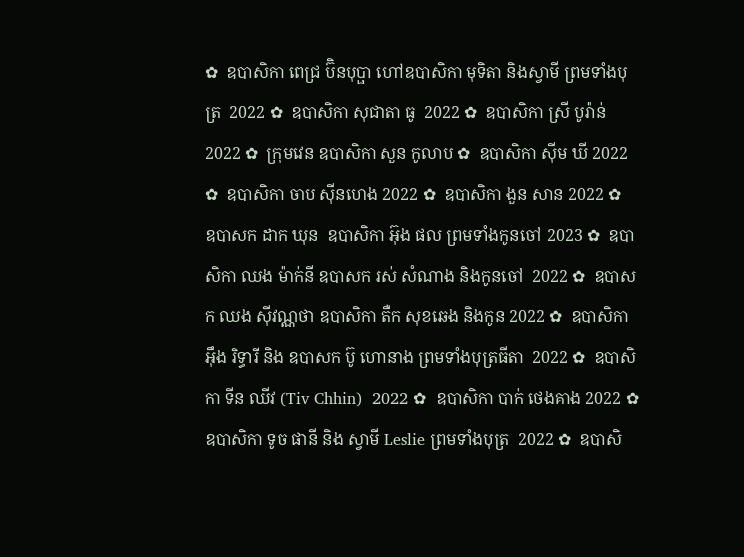✿  ឧបាសិកា ពេជ្រ ប៊ិនបុប្ផា ហៅឧបាសិកា មុទិតា និងស្វាមី ព្រមទាំងបុត្រ  2022 ✿  ឧបាសិកា សុជាតា ធូ  2022 ✿  ឧបាសិកា ស្រី បូរ៉ាន់ 2022 ✿  ក្រុមវេន ឧបាសិកា សួន កូលាប ✿  ឧបាសិកា ស៊ីម ឃី 2022 ✿  ឧបាសិកា ចាប ស៊ីនហេង 2022 ✿  ឧបាសិកា ងួន សាន 2022 ✿  ឧបាសក ដាក ឃុន  ឧបាសិកា អ៊ុង ផល ព្រមទាំងកូនចៅ 2023 ✿  ឧបាសិកា ឈង ម៉ាក់នី ឧបាសក រស់ សំណាង និងកូនចៅ  2022 ✿  ឧបាសក ឈង សុីវណ្ណថា ឧបាសិកា តឺក សុខឆេង និងកូន 2022 ✿  ឧបាសិកា អុឹង រិទ្ធារី និង ឧបាសក ប៊ូ ហោនាង ព្រមទាំងបុត្រធីតា  2022 ✿  ឧបាសិកា ទីន ឈីវ (Tiv Chhin)  2022 ✿  ឧបាសិកា បាក់ ថេងគាង 2022 ✿  ឧបាសិកា ទូច ផានី និង ស្វាមី Leslie ព្រមទាំងបុត្រ  2022 ✿  ឧបាសិ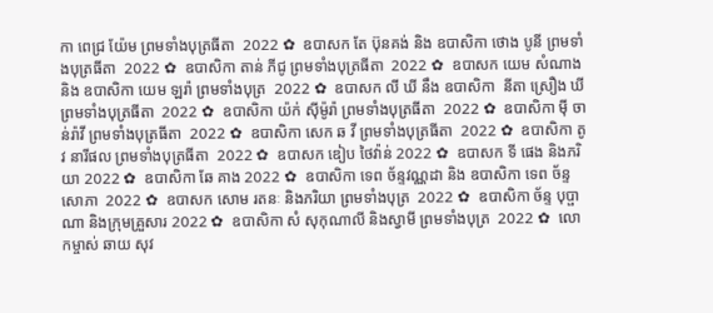កា ពេជ្រ យ៉ែម ព្រមទាំងបុត្រធីតា  2022 ✿  ឧបាសក តែ ប៊ុនគង់ និង ឧបាសិកា ថោង បូនី ព្រមទាំងបុត្រធីតា  2022 ✿  ឧបាសិកា តាន់ ភីជូ ព្រមទាំងបុត្រធីតា  2022 ✿  ឧបាសក យេម សំណាង និង ឧបាសិកា យេម ឡរ៉ា ព្រមទាំងបុត្រ  2022 ✿  ឧបាសក លី ឃី នឹង ឧបាសិកា  នីតា ស្រឿង ឃី  ព្រមទាំងបុត្រធីតា  2022 ✿  ឧបាសិកា យ៉ក់ សុីម៉ូរ៉ា ព្រមទាំងបុត្រធីតា  2022 ✿  ឧបាសិកា មុី ចាន់រ៉ាវី ព្រមទាំងបុត្រធីតា  2022 ✿  ឧបាសិកា សេក ឆ វី ព្រមទាំងបុត្រធីតា  2022 ✿  ឧបាសិកា តូវ នារីផល ព្រមទាំងបុត្រធីតា  2022 ✿  ឧបាសក ឌៀប ថៃវ៉ាន់ 2022 ✿  ឧបាសក ទី ផេង និងភរិយា 2022 ✿  ឧបាសិកា ឆែ គាង 2022 ✿  ឧបាសិកា ទេព ច័ន្ទវណ្ណដា និង ឧបាសិកា ទេព ច័ន្ទសោភា  2022 ✿  ឧបាសក សោម រតនៈ និងភរិយា ព្រមទាំងបុត្រ  2022 ✿  ឧបាសិកា ច័ន្ទ បុប្ផាណា និងក្រុមគ្រួសារ 2022 ✿  ឧបាសិកា សំ សុកុណាលី និងស្វាមី ព្រមទាំងបុត្រ  2022 ✿  លោកម្ចាស់ ឆាយ សុវ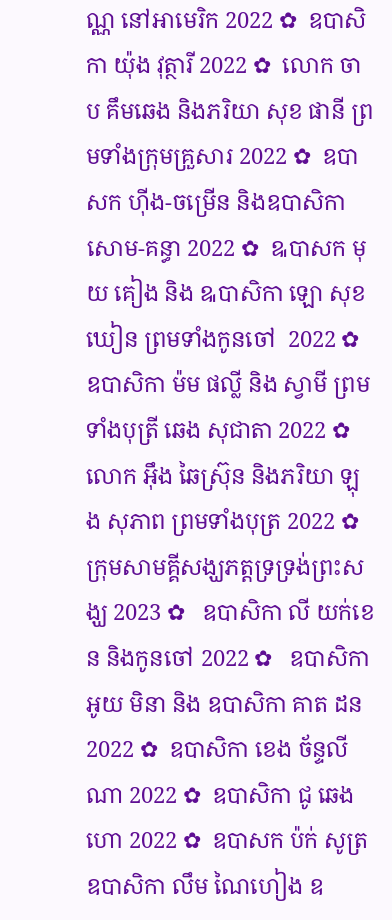ណ្ណ នៅអាមេរិក 2022 ✿  ឧបាសិកា យ៉ុង វុត្ថារី 2022 ✿  លោក ចាប គឹមឆេង និងភរិយា សុខ ផានី ព្រមទាំងក្រុមគ្រួសារ 2022 ✿  ឧបាសក ហ៊ីង-ចម្រើន និងឧបាសិកា សោម-គន្ធា 2022 ✿  ឩបាសក មុយ គៀង និង ឩបាសិកា ឡោ សុខឃៀន ព្រមទាំងកូនចៅ  2022 ✿  ឧបាសិកា ម៉ម ផល្លី និង ស្វាមី ព្រមទាំងបុត្រី ឆេង សុជាតា 2022 ✿  លោក អ៊ឹង ឆៃស្រ៊ុន និងភរិយា ឡុង សុភាព ព្រមទាំងបុត្រ 2022 ✿  ក្រុមសាមគ្គីសង្ឃភត្តទ្រទ្រង់ព្រះសង្ឃ 2023 ✿   ឧបាសិកា លី យក់ខេន និងកូនចៅ 2022 ✿   ឧបាសិកា អូយ មិនា និង ឧបាសិកា គាត ដន 2022 ✿  ឧបាសិកា ខេង ច័ន្ទលីណា 2022 ✿  ឧបាសិកា ជូ ឆេងហោ 2022 ✿  ឧបាសក ប៉ក់ សូត្រ ឧបាសិកា លឹម ណៃហៀង ឧ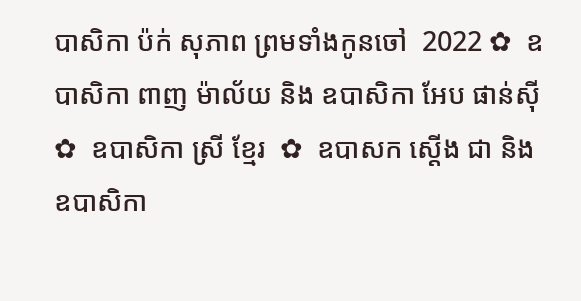បាសិកា ប៉ក់ សុភាព ព្រមទាំងកូនចៅ  2022 ✿  ឧបាសិកា ពាញ ម៉ាល័យ និង ឧបាសិកា អែប ផាន់ស៊ី  ✿  ឧបាសិកា ស្រី ខ្មែរ  ✿  ឧបាសក ស្តើង ជា និងឧបាសិកា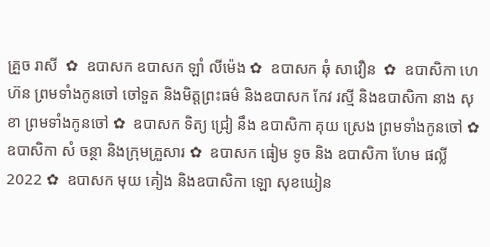គ្រួច រាសី  ✿  ឧបាសក ឧបាសក ឡាំ លីម៉េង ✿  ឧបាសក ឆុំ សាវឿន  ✿  ឧបាសិកា ហេ ហ៊ន ព្រមទាំងកូនចៅ ចៅទួត និងមិត្តព្រះធម៌ និងឧបាសក កែវ រស្មី និងឧបាសិកា នាង សុខា ព្រមទាំងកូនចៅ ✿  ឧបាសក ទិត្យ ជ្រៀ នឹង ឧបាសិកា គុយ ស្រេង ព្រមទាំងកូនចៅ ✿  ឧបាសិកា សំ ចន្ថា និងក្រុមគ្រួសារ ✿  ឧបាសក ធៀម ទូច និង ឧបាសិកា ហែម ផល្លី 2022 ✿  ឧបាសក មុយ គៀង និងឧបាសិកា ឡោ សុខឃៀន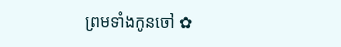ព្រមទាំងកូនចៅ ✿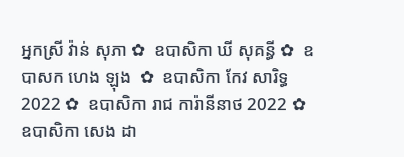អ្នកស្រី វ៉ាន់ សុភា ✿  ឧបាសិកា ឃី សុគន្ធី ✿  ឧបាសក ហេង ឡុង  ✿  ឧបាសិកា កែវ សារិទ្ធ 2022 ✿  ឧបាសិកា រាជ ការ៉ានីនាថ 2022 ✿  ឧបាសិកា សេង ដា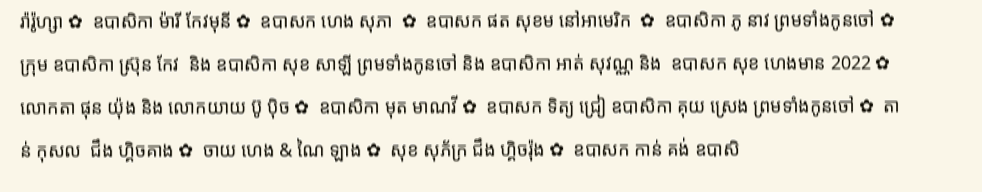រ៉ារ៉ូហ្សា ✿  ឧបាសិកា ម៉ារី កែវមុនី ✿  ឧបាសក ហេង សុភា  ✿  ឧបាសក ផត សុខម នៅអាមេរិក  ✿  ឧបាសិកា ភូ នាវ ព្រមទាំងកូនចៅ ✿  ក្រុម ឧបាសិកា ស្រ៊ុន កែវ  និង ឧបាសិកា សុខ សាឡី ព្រមទាំងកូនចៅ និង ឧបាសិកា អាត់ សុវណ្ណ និង  ឧបាសក សុខ ហេងមាន 2022 ✿  លោកតា ផុន យ៉ុង និង លោកយាយ ប៊ូ ប៉ិច ✿  ឧបាសិកា មុត មាណវី ✿  ឧបាសក ទិត្យ ជ្រៀ ឧបាសិកា គុយ ស្រេង ព្រមទាំងកូនចៅ ✿  តាន់ កុសល  ជឹង ហ្គិចគាង ✿  ចាយ ហេង & ណៃ ឡាង ✿  សុខ សុភ័ក្រ ជឹង ហ្គិចរ៉ុង ✿  ឧបាសក កាន់ គង់ ឧបាសិ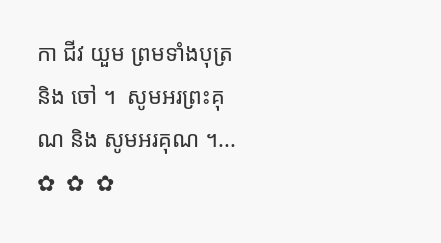កា ជីវ យួម ព្រមទាំងបុត្រនិង ចៅ ។  សូមអរព្រះគុណ និង សូមអរគុណ ។...       ✿  ✿  ✿